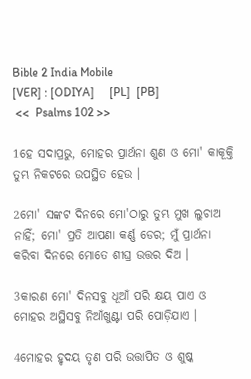Bible 2 India Mobile
[VER] : [ODIYA]     [PL]  [PB]
 <<  Psalms 102 >>

1ହେ ସଦାପ୍ରଭୁ, ମୋହର ପ୍ରାର୍ଥନା ଶୁଣ ଓ ମୋ' କାକୂକ୍ତି ତୁମ୍ଭ ନିକଟରେ ଉପସ୍ଥିତ ହେଉ ।

2ମୋ' ସଙ୍କଟ ଦିନରେ ମୋ'ଠାରୁ ତୁମ୍ଭ ମୁଖ ଲୁଚାଅ ନାହିଁ; ମୋ' ପ୍ରତି ଆପଣା କର୍ଣ୍ଣ ଡେର; ମୁଁ ପ୍ରାର୍ଥନା କରିବା ଦିନରେ ମୋତେ ଶୀଘ୍ର ଉତ୍ତର ଦିଅ ।

3କାରଣ ମୋ' ଦିନସବୁ ଧୂଆଁ ପରି କ୍ଷୟ ପାଏ ଓ ମୋହର ଅସ୍ଥିସବୁ ନିଆଁଖୁଣ୍ଟା ପରି ପୋଡ଼ିଯାଏ ।

4ମୋହର ହୃଦୟ ତୃଣ ପରି ଉତ୍ତାପିତ ଓ ଶୁଷ୍କ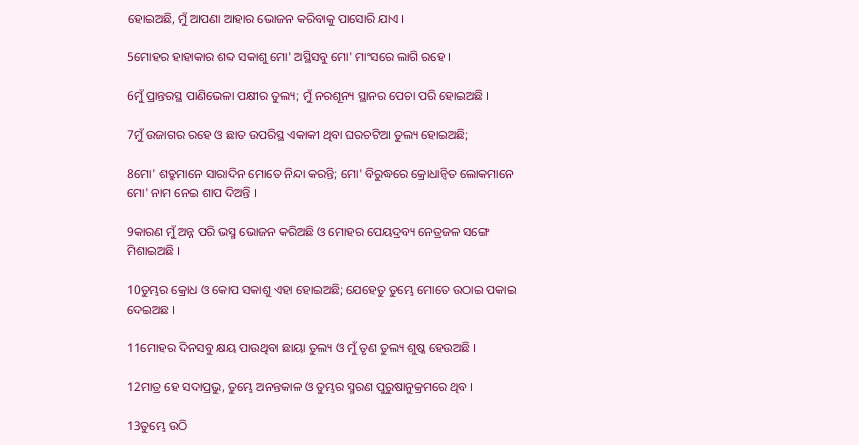ହୋଇଅଛି, ମୁଁ ଆପଣା ଆହାର ଭୋଜନ କରିବାକୁ ପାସୋରି ଯାଏ ।

5ମୋହର ହାହାକାର ଶବ୍ଦ ସକାଶୁ ମୋ' ଅସ୍ଥିସବୁ ମୋ' ମାଂସରେ ଲାଗି ରହେ ।

6ମୁଁ ପ୍ରାନ୍ତରସ୍ଥ ପାଣିଭେଳା ପକ୍ଷୀର ତୁଲ୍ୟ; ମୁଁ ନରଶୂନ୍ୟ ସ୍ଥାନର ପେଚା ପରି ହୋଇଅଛି ।

7ମୁଁ ଉଜାଗର ରହେ ଓ ଛାତ ଉପରିସ୍ଥ ଏକାକୀ ଥିବା ଘରଚଟିଆ ତୁଲ୍ୟ ହୋଇଅଛି;

8ମୋ' ଶତ୍ରୁମାନେ ସାରାଦିନ ମୋତେ ନିନ୍ଦା କରନ୍ତି; ମୋ' ବିରୁଦ୍ଧରେ କ୍ରୋଧାନ୍ୱିତ ଲୋକମାନେ ମୋ' ନାମ ନେଇ ଶାପ ଦିଅନ୍ତି ।

9କାରଣ ମୁଁ ଅନ୍ନ ପରି ଭସ୍ମ ଭୋଜନ କରିଅଛି ଓ ମୋହର ପେୟଦ୍ରବ୍ୟ ନେତ୍ରଜଳ ସଙ୍ଗେ ମିଶାଇଅଛି ।

10ତୁମ୍ଭର କ୍ରୋଧ ଓ କୋପ ସକାଶୁ ଏହା ହୋଇଅଛି; ଯେହେତୁ ତୁମ୍ଭେ ମୋତେ ଉଠାଇ ପକାଇ ଦେଇଅଛ ।

11ମୋହର ଦିନସବୁ କ୍ଷୟ ପାଉଥିବା ଛାୟା ତୁଲ୍ୟ ଓ ମୁଁ ତୃଣ ତୁଲ୍ୟ ଶୁଷ୍କ ହେଉଅଛି ।

12ମାତ୍ର ହେ ସଦାପ୍ରଭୁ, ତୁମ୍ଭେ ଅନନ୍ତକାଳ ଓ ତୁମ୍ଭର ସ୍ମରଣ ପୁରୁଷାନୁକ୍ରମରେ ଥିବ ।

13ତୁମ୍ଭେ ଉଠି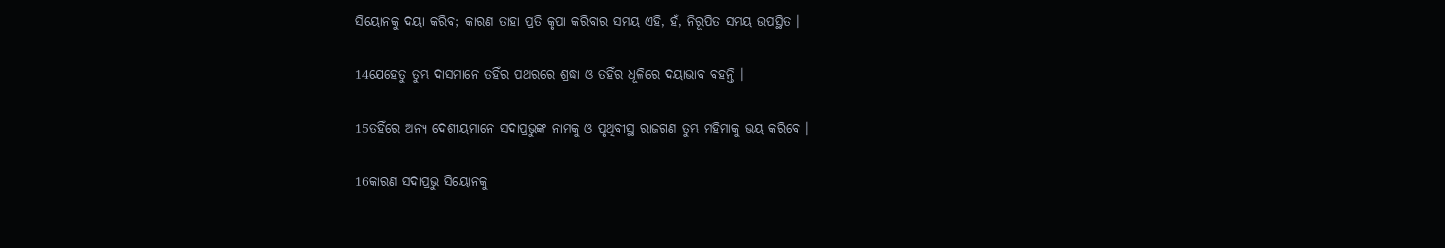ସିୟୋନକୁ ଦୟା କରିବ; କାରଣ ତାହା ପ୍ରତି କୃପା କରିବାର ସମୟ ଏହି, ହଁ, ନିରୂପିତ ସମୟ ଉପସ୍ଥିତ ।

14ଯେହେତୁ ତୁମ୍ଭ ଦାସମାନେ ତହିଁର ପଥରରେ ଶ୍ରଦ୍ଧା ଓ ତହିଁର ଧୂଳିରେ ଦୟାଭାବ ବହନ୍ତି ।

15ତହିଁରେ ଅନ୍ୟ ଦେଶୀୟମାନେ ସଦାପ୍ରଭୁଙ୍କ ନାମକୁ ଓ ପୃଥିବୀସ୍ଥ ରାଜଗଣ ତୁମ୍ଭ ମହିମାକୁ ଭୟ କରିବେ ।

16କାରଣ ସଦାପ୍ରଭୁ ସିୟୋନକୁ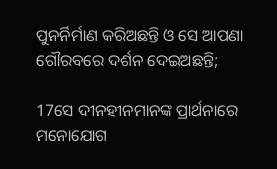ପୁନର୍ନିର୍ମାଣ କରିଅଛନ୍ତି ଓ ସେ ଆପଣା ଗୌରବରେ ଦର୍ଶନ ଦେଇଅଛନ୍ତି;

17ସେ ଦୀନହୀନମାନଙ୍କ ପ୍ରାର୍ଥନାରେ ମନୋଯୋଗ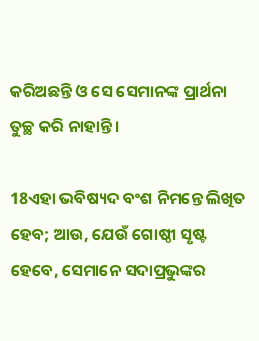କରିଅଛନ୍ତି ଓ ସେ ସେମାନଙ୍କ ପ୍ରାର୍ଥନା ତୁଚ୍ଛ କରି ନାହାନ୍ତି ।

18ଏହା ଭବିଷ୍ୟଦ ବଂଶ ନିମନ୍ତେ ଲିଖିତ ହେବ; ଆଉ, ଯେଉଁ ଗୋଷ୍ଠୀ ସୃଷ୍ଟ ହେବେ, ସେମାନେ ସଦାପ୍ରଭୁଙ୍କର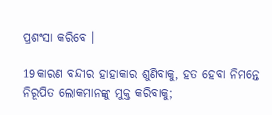ପ୍ରଶଂସା କରିବେ ।

19କାରଣ ବନ୍ଦୀର ହାହାକାର ଶୁଣିବାକୁ, ହତ ହେବା ନିମନ୍ତେ ନିରୂପିତ ଲୋକମାନଙ୍କୁ ମୁକ୍ତ କରିବାକୁ;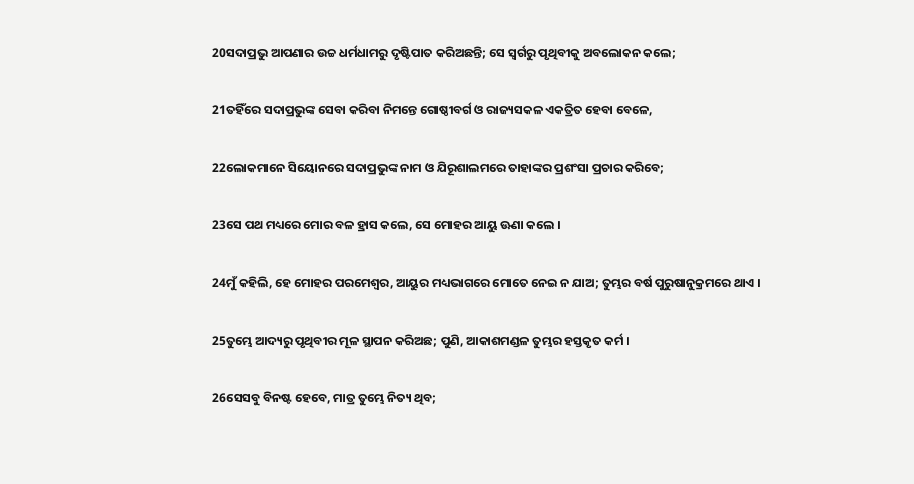20ସଦାପ୍ରଭୁ ଆପଣାର ଉଚ୍ଚ ଧର୍ମଧାମରୁ ଦୃଷ୍ଟିପାତ କରିଅଛନ୍ତି; ସେ ସ୍ୱର୍ଗରୁ ପୃଥିବୀକୁ ଅବଲୋକନ କଲେ;

21ତହିଁରେ ସଦାପ୍ରଭୁଙ୍କ ସେବା କରିବା ନିମନ୍ତେ ଗୋଷ୍ଠୀବର୍ଗ ଓ ରାଜ୍ୟସକଳ ଏକତ୍ରିତ ହେବା ବେଳେ,

22ଲୋକମାନେ ସିୟୋନରେ ସଦାପ୍ରଭୁଙ୍କ ନାମ ଓ ଯିରୂଶାଲମରେ ତାହାଙ୍କର ପ୍ରଶଂସା ପ୍ରଚାର କରିବେ;

23ସେ ପଥ ମଧ୍ୟରେ ମୋର ବଳ ହ୍ରାସ କଲେ, ସେ ମୋହର ଆୟୁ ଊଣା କଲେ ।

24ମୁଁ କହିଲି, ହେ ମୋହର ପରମେଶ୍ୱର, ଆୟୁର ମଧ୍ୟଭାଗରେ ମୋତେ ନେଇ ନ ଯାଅ; ତୁମ୍ଭର ବର୍ଷ ପୁରୁଷାନୁକ୍ରମରେ ଥାଏ ।

25ତୁମ୍ଭେ ଆଦ୍ୟରୁ ପୃଥିବୀର ମୂଳ ସ୍ଥାପନ କରିଅଛ; ପୁଣି, ଆକାଶମଣ୍ଡଳ ତୁମ୍ଭର ହସ୍ତକୃତ କର୍ମ ।

26ସେସବୁ ବିନଷ୍ଟ ହେବେ, ମାତ୍ର ତୁମ୍ଭେ ନିତ୍ୟ ଥିବ;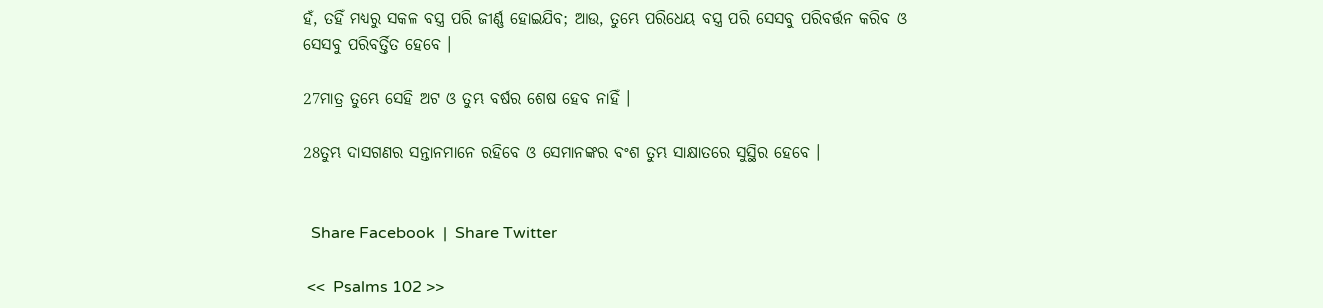ହଁ, ତହିଁ ମଧ୍ୟରୁ ସକଳ ବସ୍ତ୍ର ପରି ଜୀର୍ଣ୍ଣ ହୋଇଯିବ; ଆଉ, ତୁମ୍ଭେ ପରିଧେୟ ବସ୍ତ୍ର ପରି ସେସବୁ ପରିବର୍ତ୍ତନ କରିବ ଓ ସେସବୁ ପରିବର୍ତ୍ତିତ ହେବେ ।

27ମାତ୍ର ତୁମ୍ଭେ ସେହି ଅଟ ଓ ତୁମ୍ଭ ବର୍ଷର ଶେଷ ହେବ ନାହିଁ ।

28ତୁମ୍ଭ ଦାସଗଣର ସନ୍ତାନମାନେ ରହିବେ ଓ ସେମାନଙ୍କର ବଂଶ ତୁମ୍ଭ ସାକ୍ଷାତରେ ସୁସ୍ଥିର ହେବେ ।


  Share Facebook  |  Share Twitter

 <<  Psalms 102 >>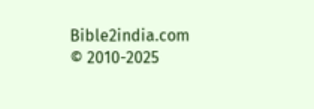Bible2india.com
© 2010-2025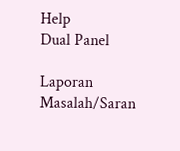Help
Dual Panel

Laporan Masalah/Saran